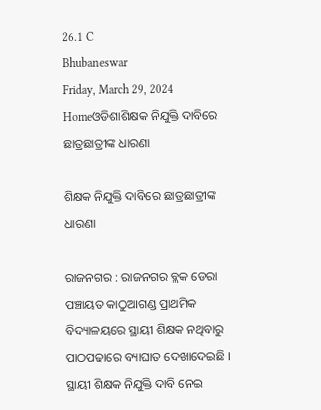26.1 C
Bhubaneswar
Friday, March 29, 2024
Homeଓଡିଶାଶିକ୍ଷକ ନିଯୁକ୍ତି ଦାବିରେ ଛାତ୍ରଛାତ୍ରୀଙ୍କ ଧାରଣା

ଶିକ୍ଷକ ନିଯୁକ୍ତି ଦାବିରେ ଛାତ୍ରଛାତ୍ରୀଙ୍କ ଧାରଣା

ରାଜନଗର : ରାଜନଗର ବ୍ଲକ ଡେରା ପଞ୍ଚାୟତ କାଠୁଆଗଣ୍ଡ ପ୍ରାଥମିକ ବିଦ୍ୟାଳୟରେ ସ୍ଥାୟୀ ଶିକ୍ଷକ ନଥିବାରୁ ପାଠପଢାରେ ବ୍ୟାଘାତ ଦେଖାଦେଇଛି । ସ୍ଥାୟୀ ଶିକ୍ଷକ ନିଯୁକ୍ତି ଦାବି ନେଇ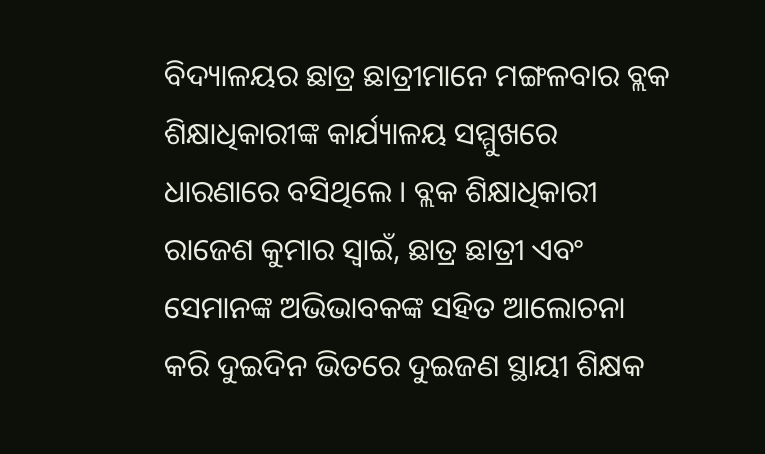ବିଦ୍ୟାଳୟର ଛାତ୍ର ଛାତ୍ରୀମାନେ ମଙ୍ଗଳବାର ବ୍ଲକ ଶିକ୍ଷାଧିକାରୀଙ୍କ କାର୍ଯ୍ୟାଳୟ ସମ୍ମୁଖରେ ଧାରଣାରେ ବସିଥିଲେ । ବ୍ଲକ ଶିକ୍ଷାଧିକାରୀ ରାଜେଶ କୁମାର ସ୍ୱାଇଁ, ଛାତ୍ର ଛାତ୍ରୀ ଏବଂ ସେମାନଙ୍କ ଅଭିଭାବକଙ୍କ ସହିତ ଆଲୋଚନା କରି ଦୁଇଦିନ ଭିତରେ ଦୁଇଜଣ ସ୍ଥାୟୀ ଶିକ୍ଷକ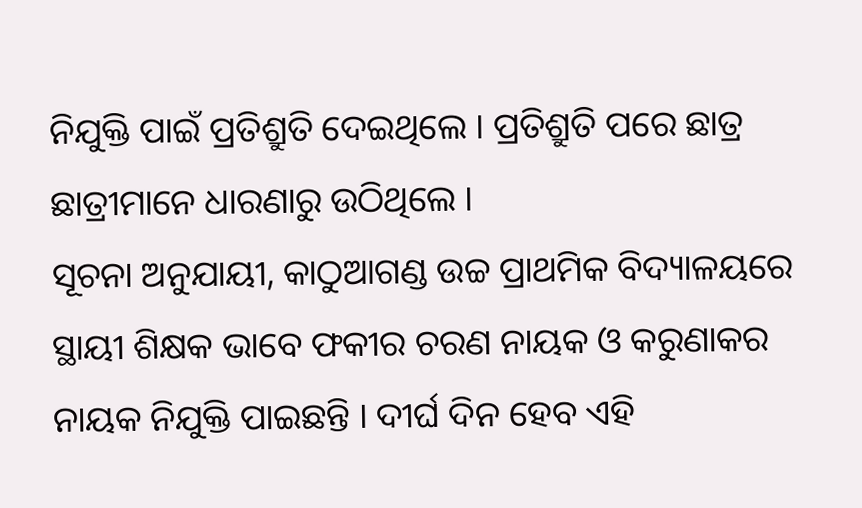ନିଯୁକ୍ତି ପାଇଁ ପ୍ରତିଶ୍ରୁତି ଦେଇଥିଲେ । ପ୍ରତିଶ୍ରୁତି ପରେ ଛାତ୍ର ଛାତ୍ରୀମାନେ ଧାରଣାରୁ ଉଠିଥିଲେ ।
ସୂଚନା ଅନୁଯାୟୀ, କାଠୁଆଗଣ୍ଡ ଉଚ୍ଚ ପ୍ରାଥମିକ ବିଦ୍ୟାଳୟରେ ସ୍ଥାୟୀ ଶିକ୍ଷକ ଭାବେ ଫକୀର ଚରଣ ନାୟକ ଓ କରୁଣାକର ନାୟକ ନିଯୁକ୍ତି ପାଇଛନ୍ତି । ଦୀର୍ଘ ଦିନ ହେବ ଏହି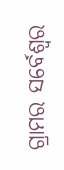ଗ୍ରାମର ସର୍ବେଶ୍ୱର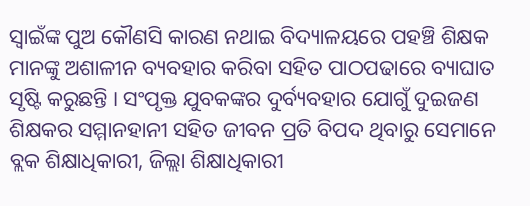ସ୍ୱାଇଁଙ୍କ ପୁଅ କୌଣସି କାରଣ ନଥାଇ ବିଦ୍ୟାଳୟରେ ପହଞ୍ଚି ଶିକ୍ଷକ ମାନଙ୍କୁ ଅଶାଳୀନ ବ୍ୟବହାର କରିବା ସହିତ ପାଠପଢାରେ ବ୍ୟାଘାତ ସୃଷ୍ଟି କରୁଛନ୍ତି । ସଂପୃକ୍ତ ଯୁବକଙ୍କର ଦୁର୍ବ୍ୟବହାର ଯୋଗୁଁ ଦୁଇଜଣ ଶିକ୍ଷକର ସମ୍ମାନହାନୀ ସହିତ ଜୀବନ ପ୍ରତି ବିପଦ ଥିବାରୁ ସେମାନେ ବ୍ଲକ ଶିକ୍ଷାଧିକାରୀ, ଜିଲ୍ଲା ଶିକ୍ଷାଧିକାରୀ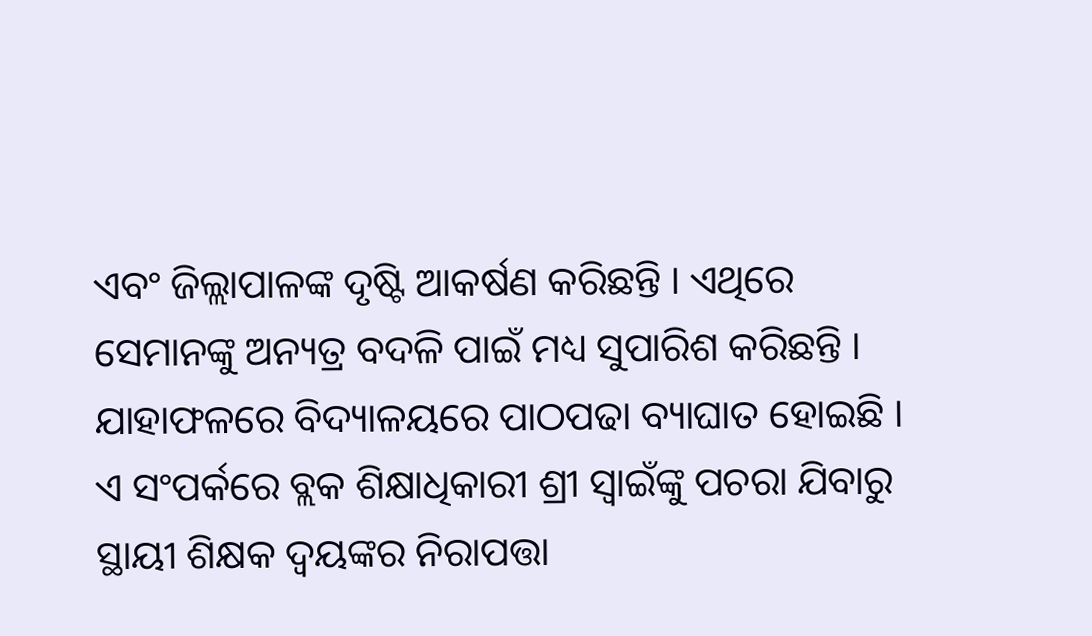ଏବଂ ଜିଲ୍ଲାପାଳଙ୍କ ଦୃଷ୍ଟି ଆକର୍ଷଣ କରିଛନ୍ତି । ଏଥିରେ ସେମାନଙ୍କୁ ଅନ୍ୟତ୍ର ବଦଳି ପାଇଁ ମଧ୍ୟ ସୁପାରିଶ କରିଛନ୍ତି । ଯାହାଫଳରେ ବିଦ୍ୟାଳୟରେ ପାଠପଢା ବ୍ୟାଘାତ ହୋଇଛି । ଏ ସଂପର୍କରେ ବ୍ଲକ ଶିକ୍ଷାଧିକାରୀ ଶ୍ରୀ ସ୍ୱାଇଁଙ୍କୁ ପଚରା ଯିବାରୁ ସ୍ଥାୟୀ ଶିକ୍ଷକ ଦ୍ୱୟଙ୍କର ନିରାପତ୍ତା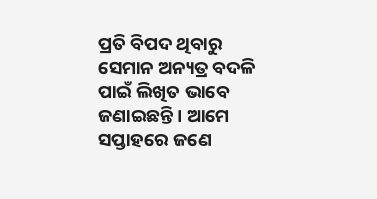ପ୍ରତି ବିପଦ ଥିବାରୁ ସେମାନ ଅନ୍ୟତ୍ର ବଦଳି ପାଇଁ ଲିଖିତ ଭାବେ ଜଣାଇଛନ୍ତି । ଆମେ ସପ୍ତାହରେ ଜଣେ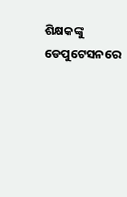ଶିକ୍ଷକଙ୍କୁ ଡେପୁଟେସନରେ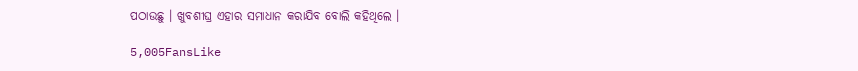ପଠାଉଛୁ । ଖୁବଶୀଘ୍ର ଏହାର ସମାଧାନ କରାଯିବ ବୋଲି କହିଥିଲେ ।

5,005FansLike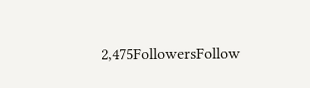2,475FollowersFollow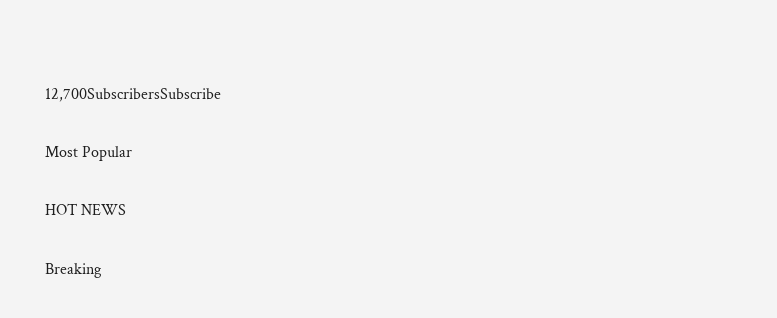12,700SubscribersSubscribe

Most Popular

HOT NEWS

Breaking